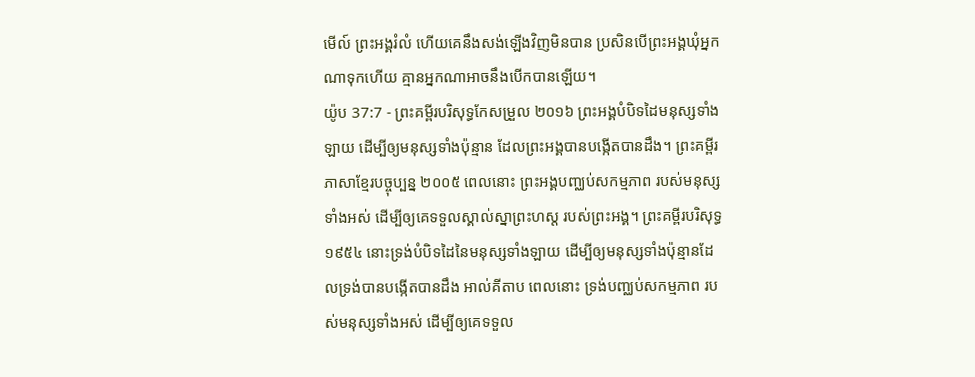មើល៍ ព្រះអង្គរំលំ ហើយគេនឹងសង់ឡើងវិញមិនបាន ប្រសិនបើព្រះអង្គឃុំអ្នកណាទុកហើយ គ្មានអ្នកណាអាចនឹងបើកបានឡើយ។
យ៉ូប 37:7 - ព្រះគម្ពីរបរិសុទ្ធកែសម្រួល ២០១៦ ព្រះអង្គបំបិទដៃមនុស្សទាំងឡាយ ដើម្បីឲ្យមនុស្សទាំងប៉ុន្មាន ដែលព្រះអង្គបានបង្កើតបានដឹង។ ព្រះគម្ពីរភាសាខ្មែរបច្ចុប្បន្ន ២០០៥ ពេលនោះ ព្រះអង្គបញ្ឈប់សកម្មភាព របស់មនុស្សទាំងអស់ ដើម្បីឲ្យគេទទួលស្គាល់ស្នាព្រះហស្ដ របស់ព្រះអង្គ។ ព្រះគម្ពីរបរិសុទ្ធ ១៩៥៤ នោះទ្រង់បំបិទដៃនៃមនុស្សទាំងឡាយ ដើម្បីឲ្យមនុស្សទាំងប៉ុន្មានដែលទ្រង់បានបង្កើតបានដឹង អាល់គីតាប ពេលនោះ ទ្រង់បញ្ឈប់សកម្មភាព របស់មនុស្សទាំងអស់ ដើម្បីឲ្យគេទទួល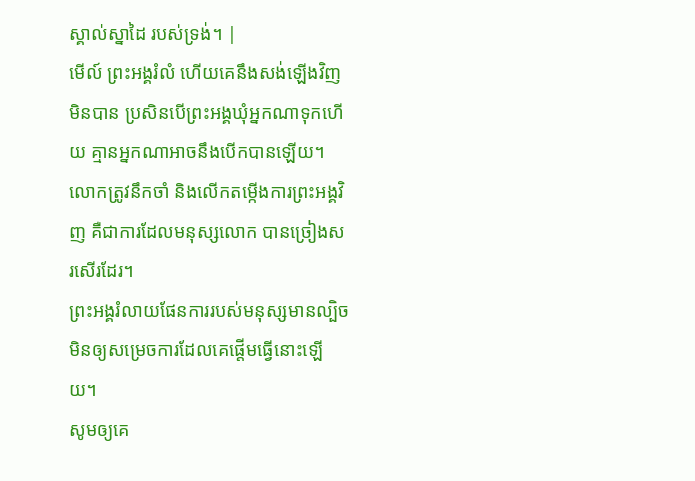ស្គាល់ស្នាដៃ របស់ទ្រង់។ |
មើល៍ ព្រះអង្គរំលំ ហើយគេនឹងសង់ឡើងវិញមិនបាន ប្រសិនបើព្រះអង្គឃុំអ្នកណាទុកហើយ គ្មានអ្នកណាអាចនឹងបើកបានឡើយ។
លោកត្រូវនឹកចាំ និងលើកតម្កើងការព្រះអង្គវិញ គឺជាការដែលមនុស្សលោក បានច្រៀងសរសើរដែរ។
ព្រះអង្គរំលាយផែនការរបស់មនុស្សមានល្បិច មិនឲ្យសម្រេចការដែលគេផ្តើមធ្វើនោះឡើយ។
សូមឲ្យគេ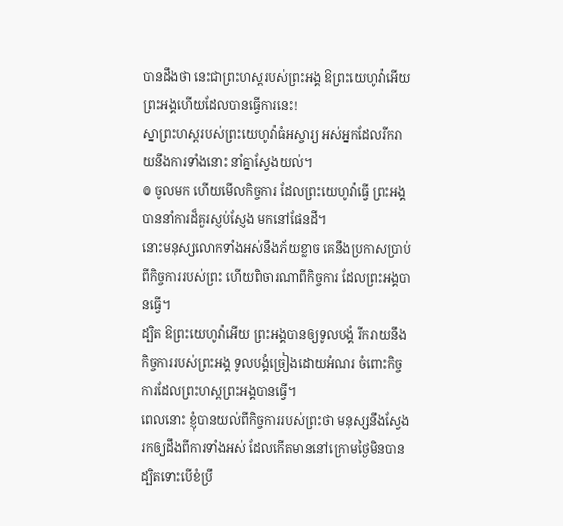បានដឹងថា នេះជាព្រះហស្តរបស់ព្រះអង្គ ឱព្រះយេហូវ៉ាអើយ ព្រះអង្គហើយដែលបានធ្វើការនេះ!
ស្នាព្រះហស្ដរបស់ព្រះយេហូវ៉ាធំអស្ចារ្យ អស់អ្នកដែលរីករាយនឹងការទាំងនោះ នាំគ្នាស្វែងយល់។
៙ ចូលមក ហើយមើលកិច្ចការ ដែលព្រះយេហូវ៉ាធ្វើ ព្រះអង្គបាននាំការដ៏គួរស្ញប់ស្ញែង មកនៅផែនដី។
នោះមនុស្សលោកទាំងអស់នឹងភ័យខ្លាច គេនឹងប្រកាសប្រាប់ពីកិច្ចការរបស់ព្រះ ហើយពិចារណាពីកិច្ចការ ដែលព្រះអង្គបានធ្វើ។
ដ្បិត ឱព្រះយេហូវ៉ាអើយ ព្រះអង្គបានឲ្យទូលបង្គំ រីករាយនឹងកិច្ចការរបស់ព្រះអង្គ ទូលបង្គំច្រៀងដោយអំណរ ចំពោះកិច្ចការដែលព្រះហស្តព្រះអង្គបានធ្វើ។
ពេលនោះ ខ្ញុំបានយល់ពីកិច្ចការរបស់ព្រះថា មនុស្សនឹងស្វែងរកឲ្យដឹងពីការទាំងអស់ ដែលកើតមាននៅក្រោមថ្ងៃមិនបាន ដ្បិតទោះបើខំប្រឹ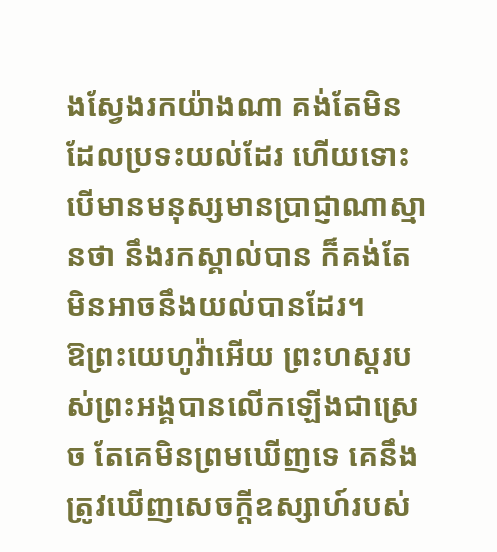ងស្វែងរកយ៉ាងណា គង់តែមិនដែលប្រទះយល់ដែរ ហើយទោះបើមានមនុស្សមានប្រាជ្ញាណាស្មានថា នឹងរកស្គាល់បាន ក៏គង់តែមិនអាចនឹងយល់បានដែរ។
ឱព្រះយេហូវ៉ាអើយ ព្រះហស្តរបស់ព្រះអង្គបានលើកឡើងជាស្រេច តែគេមិនព្រមឃើញទេ គេនឹងត្រូវឃើញសេចក្ដីឧស្សាហ៍របស់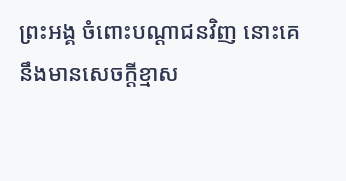ព្រះអង្គ ចំពោះបណ្ដាជនវិញ នោះគេនឹងមានសេចក្ដីខ្មាស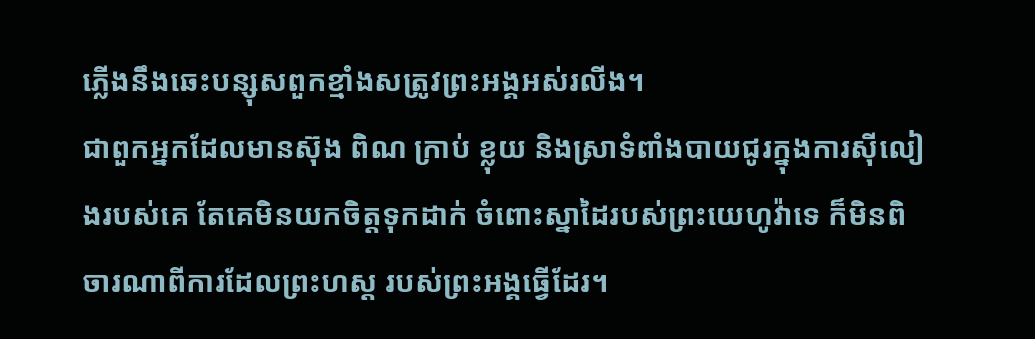ភ្លើងនឹងឆេះបន្សុសពួកខ្មាំងសត្រូវព្រះអង្គអស់រលីង។
ជាពួកអ្នកដែលមានស៊ុង ពិណ ក្រាប់ ខ្លុយ និងស្រាទំពាំងបាយជូរក្នុងការស៊ីលៀងរបស់គេ តែគេមិនយកចិត្តទុកដាក់ ចំពោះស្នាដៃរបស់ព្រះយេហូវ៉ាទេ ក៏មិនពិចារណាពីការដែលព្រះហស្ត របស់ព្រះអង្គធ្វើដែរ។